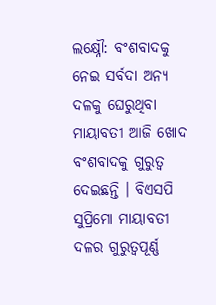ଲକ୍ଷ୍ନୌ: ବଂଶବାଦକୁ ନେଇ ସର୍ବଦା ଅନ୍ୟ ଦଳକୁ ଘେରୁଥିବା ମାୟାବତୀ ଆଜି ଖୋଦ ବଂଶବାଦକୁ ଗୁରୁତ୍ବ ଦେଇଛନ୍ତି । ବିଏସପି ସୁପ୍ରିମୋ ମାୟାବତୀ ଦଳର ଗୁରୁତ୍ବପୂର୍ଣ୍ଣ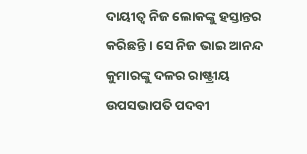ଦାୟୀତ୍ବ ନିଜ ଲୋକଙ୍କୁ ହସ୍ତାନ୍ତର କରିଛନ୍ତି । ସେ ନିଜ ଭାଇ ଆନନ୍ଦ କୁମାରଙ୍କୁ ଦଳର ରାଷ୍ଟ୍ରୀୟ ଉପସଭାପତି ପଦବୀ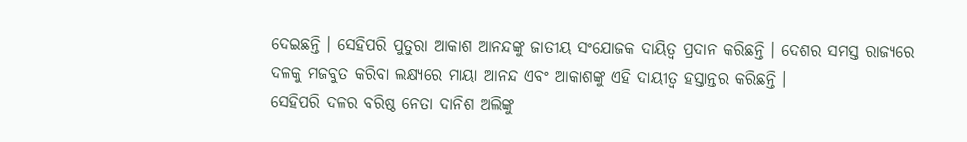ଦେଇଛନ୍ତି । ସେହିପରି ପୁତୁରା ଆକାଶ ଆନନ୍ଦଙ୍କୁ ଜାତୀୟ ସଂଯୋଜକ ଦାୟିତ୍ବ ପ୍ରଦାନ କରିଛନ୍ତି । ଦେଶର ସମସ୍ତ ରାଜ୍ୟରେ ଦଳକୁ ମଜବୁତ କରିବା ଲକ୍ଷ୍ୟରେ ମାୟା ଆନନ୍ଦ ଏବଂ ଆକାଶଙ୍କୁ ଏହି ଦାୟୀତ୍ବ ହସ୍ତାନ୍ତର କରିଛନ୍ତି ।
ସେହିପରି ଦଳର ବରିଷ୍ଠ ନେତା ଦାନିଶ ଅଲିଙ୍କୁ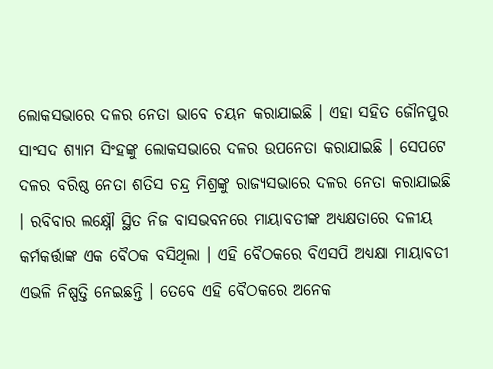ଲୋକସଭାରେ ଦଳର ନେତା ଭାବେ ଚୟନ କରାଯାଇଛି । ଏହା ସହିତ ଜୌନପୁର ସାଂସଦ ଶ୍ୟାମ ସିଂହଙ୍କୁ ଲୋକସଭାରେ ଦଳର ଉପନେତା କରାଯାଇଛି । ସେପଟେ ଦଳର ବରିଷ୍ଠ ନେତା ଶତିସ ଚନ୍ଦ୍ର ମିଶ୍ରଙ୍କୁ ରାଜ୍ୟସଭାରେ ଦଳର ନେତା କରାଯାଇଛି । ରବିବାର ଲକ୍ଷ୍ନୌ ସ୍ଥିତ ନିଜ ବାସଭବନରେ ମାୟାବତୀଙ୍କ ଅଧ୍ୟକ୍ଷତାରେ ଦଳୀୟ କର୍ମକର୍ତ୍ତାଙ୍କ ଏକ ବୈଠକ ବସିଥିଲା । ଏହି ବୈଠକରେ ବିଏସପି ଅଧ୍ୟକ୍ଷା ମାୟାବତୀ ଏଭଳି ନିଷ୍ପତ୍ତି ନେଇଛନ୍ତି । ତେବେ ଏହି ବୈଠକରେ ଅନେକ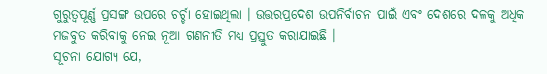ଗୁରୁତ୍ବପୂର୍ଣ୍ଣ ପ୍ରସଙ୍ଗ ଉପରେ ଚର୍ଚ୍ଚା ହୋଇଥିଲା । ଉତ୍ତରପ୍ରଦେଶ ଉପନିର୍ବାଚନ ପାଇଁ ଏବଂ ଦେଶରେ ଦଳକୁ ଅଧିକ ମଜବୁତ କରିବାକୁ ନେଇ ନୂଆ ଗଣନୀତି ମଧ୍ୟ ପ୍ରସ୍ତୁତ କରାଯାଇଛି ।
ସୂଚନା ଯୋଗ୍ୟ ଯେ,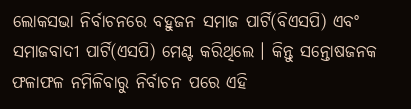ଲୋକସଭା ନିର୍ବାଚନରେ ବହୁଜନ ସମାଜ ପାର୍ଟି(ବିଏସପି) ଏବଂ ସମାଜବାଦୀ ପାର୍ଟି(ଏସପି) ମେଣ୍ଟ କରିଥିଲେ । କିନ୍ତୁ ସନ୍ତୋଷଜନକ ଫଳାଫଳ ନମିଳିବାରୁ ନିର୍ବାଚନ ପରେ ଏହି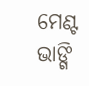ମେଣ୍ଟ ଭାଙ୍ଗି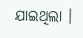ଯାଇଥିଲା ।